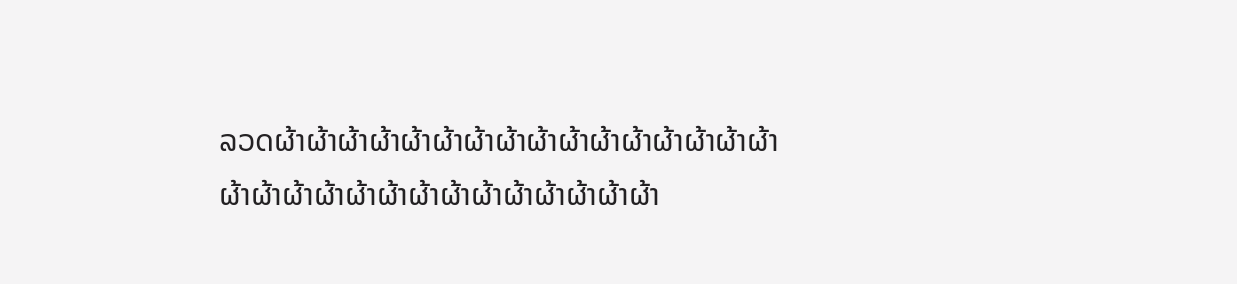ລວດຜ້າຜ້າຜ້າຜ້າຜ້າຜ້າຜ້າຜ້າຜ້າຜ້າຜ້າຜ້າຜ້າຜ້າຜ້າຜ້າຜ້າຜ້າຜ້າຜ້າຜ້າຜ້າຜ້າຜ້າຜ້າຜ້າຜ້າຜ້າຜ້າຜ້າ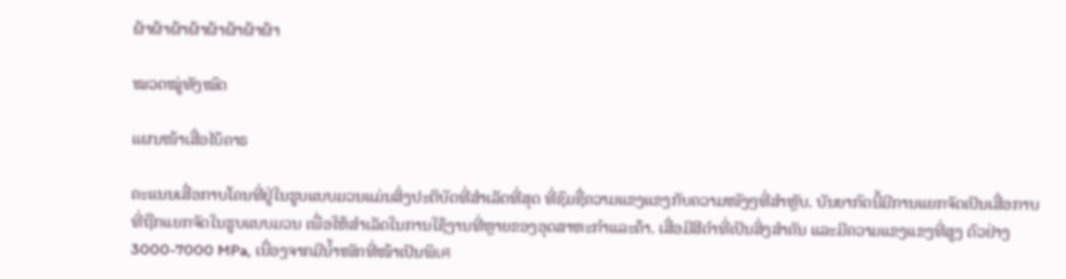ຜ້າຜ້າຜ້າຜ້າຜ້າຜ້າຜ້າຜ້າ

ໝວດໝູ່ທັງໝົດ

ແຜນໜ້າເສື່ອໄບ້ຄາຣ

ຄະແນນເສື່ອກາບໂຄນທີ່ຢູ່ໃນຮູບແບບມວນແມ່ນສິ່ງປະຕິບັດທີ່ສຳເລັດທີ່ສຸດ ທີ່ຊົມຊື່ຄວາມແຂງແຂງກັບຄວາມໜັງໆທີ່ສຳຫຼັບ. ບັນຍາກົດນີ້ມີການແຍກຈັດເປັນເສື່ອກາບທີ່ຖືກແຍກຈັດໃນຮູບແບບມວນ ເພື່ອໃຫ້ສຳເລັດໃນການໃຊ້ງານທີ່ຫຼາຍຂອງອຸດສາຫະກຳແລະຄ້າ. ເສື່ອມີສີດຳທີ່ເປັນສິ່ງສຳຄັນ ແລະມີຄວາມແຂງແຂງທີ່ສູງ ຕົວຢ່າງ 3000-7000 MPa, ເນື່ອງຈາກມີນ້ຳໜັກທີ່ໜ້າເປັນພິเศ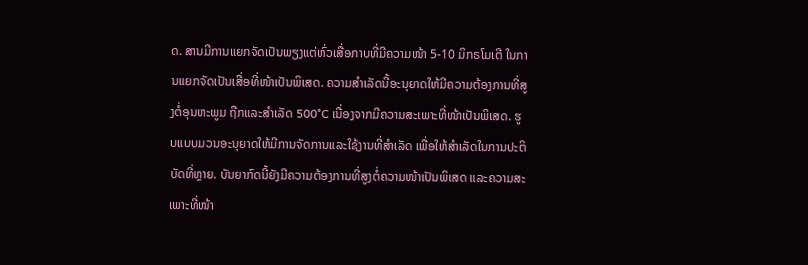ດ. ສານມີການແຍກຈັດເປັນພຽງແຕ່ຫົ່ວເສື່ອກາບທີ່ມີຄວາມໜ້າ 5-10 ມິກຣໂມເຕີ ໃນການແຍກຈັດເປັນເສື່ອທີ່ໜ້າເປັນພິເສດ. ຄວາມສຳເລັດນີ້ອະນຸຍາດໃຫ້ມີຄວາມຕ້ອງການທີ່ສູງຕໍ່ອຸນຫະພູມ ຖືກແລະສຳເລັດ 500°C ເນື່ອງຈາກມີຄວາມສະເພາະທີ່ໜ້າເປັນພິເສດ. ຮູບແບບມວນອະນຸຍາດໃຫ້ມີການຈັດການແລະໃຊ້ງານທີ່ສຳເລັດ ເພື່ອໃຫ້ສຳເລັດໃນການປະຕິບັດທີ່ຫຼາຍ. ບັນຍາກົດນີ້ຍັງມີຄວາມຕ້ອງການທີ່ສູງຕໍ່ຄວາມໜ້າເປັນພິເສດ ແລະຄວາມສະເພາະທີ່ໜ້າ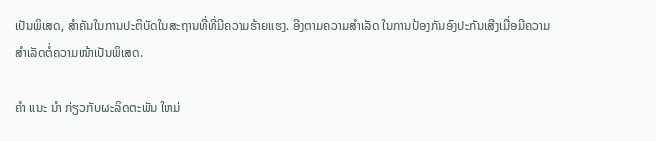ເປັນພິເສດ, ສຳຄັນໃນການປະຕິບັດໃນສະຖານທີ່ທີ່ມີຄວາມຮ້າຍແຮງ. ອີງຕາມຄວາມສຳເລັດ ໃນການປ້ອງກັນອົງປະກັນເສີງເມື່ອມີຄວາມສຳເລັດຕໍ່ຄວາມໜ້າເປັນພິເສດ.

ຄໍາ ແນະ ນໍາ ກ່ຽວກັບຜະລິດຕະພັນ ໃຫມ່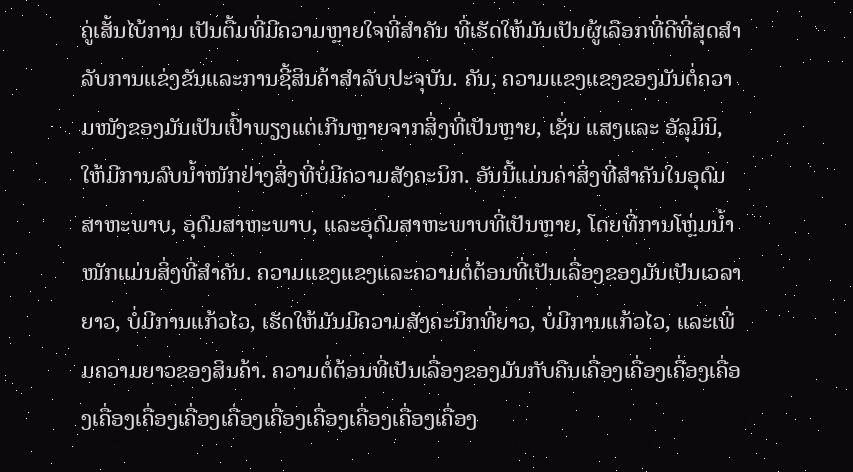ຄູ່ເສັ້ນໄບ້ການ ເປັນຕື້ມທີ່ມີຄວາມຫຼາຍໃຈທີ່ສຳຄັນ ທີ່ເຮັດໃຫ້ມັນເປັນຜູ້ເລືອກທີ່ດີທີ່ສຸດສຳລັບການແຂ່ງຂັນແລະການຊີ້ສິນຄ້າສຳລັບປະຈຸບັນ. ຄັນ, ຄວາມແຂງແຂງຂອງມັນຕໍ່ຄວາມໜັງຂອງມັນເປັນເປົ້າພຽງແຕ່ເກີນຫຼາຍຈາກສິ່ງທີ່ເປັນຫຼາຍ, ເຊັ່ນ ແສງແລະ ອັລຸມິນິ, ໃຫ້ມີການລົບນ້ຳໜັກຢ່າງສິ່ງທີ່ບໍ່ມີຄວາມສັງຄະນິກ. ອັນນີ້ແມ່ນຄ່າສິ່ງທີ່ສຳຄັນໃນອຸດົມສາຫະພາບ, ອຸດົມສາຫະພາບ, ແລະອຸດົມສາຫະພາບທີ່ເປັນຫຼາຍ, ໂດຍທີ່ການໂຫຼ່ມນ້ຳໜັກແມ່ນສິ່ງທີ່ສຳຄັນ. ຄວາມແຂງແຂງແລະຄວາມຕໍ່ຕ້ອນທີ່ເປັນເລື່ອງຂອງມັນເປັນເວລາຍາວ, ບໍ່ມີການແກ້ວໄວ, ເຮັດໃຫ້ມັນມີຄວາມສັງຄະນິກທີ່ຍາວ, ບໍ່ມີການແກ້ວໄວ, ແລະເພີ່ມຄວາມຍາວຂອງສິນຄ້າ. ຄວາມຕໍ່ຕ້ອນທີ່ເປັນເລື່ອງຂອງມັນກັບຄືນເຄື່ອງເຄື່ອງເຄື່ອງເຄື່ອງເຄື່ອງເຄື່ອງເຄື່ອງເຄື່ອງເຄື່ອງເຄື່ອງເຄື່ອງເຄື່ອງເຄື່ອງ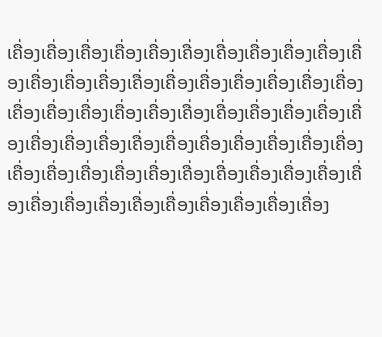ເຄື່ອງເຄື່ອງເຄື່ອງເຄື່ອງເຄື່ອງເຄື່ອງເຄື່ອງເຄື່ອງເຄື່ອງເຄື່ອງເຄື່ອງເຄື່ອງເຄື່ອງເຄື່ອງເຄື່ອງເຄື່ອງເຄື່ອງເຄື່ອງເຄື່ອງເຄື່ອງເຄື່ອງເຄື່ອງເຄື່ອງເຄື່ອງເຄື່ອງເຄື່ອງເຄື່ອງເຄື່ອງເຄື່ອງເຄື່ອງເຄື່ອງເຄື່ອງເຄື່ອງເຄື່ອງເຄື່ອງເຄື່ອງເຄື່ອງເຄື່ອງເຄື່ອງເຄື່ອງເຄື່ອງເຄື່ອງເຄື່ອງເຄື່ອງເຄື່ອງເຄື່ອງເຄື່ອງເຄື່ອງເຄື່ອງເຄື່ອງເຄື່ອງເຄື່ອງເຄື່ອງເຄື່ອງເຄື່ອງເຄື່ອງເຄື່ອງເຄື່ອງເຄື່ອງເຄື່ອງເຄື່ອງເຄື່ອງ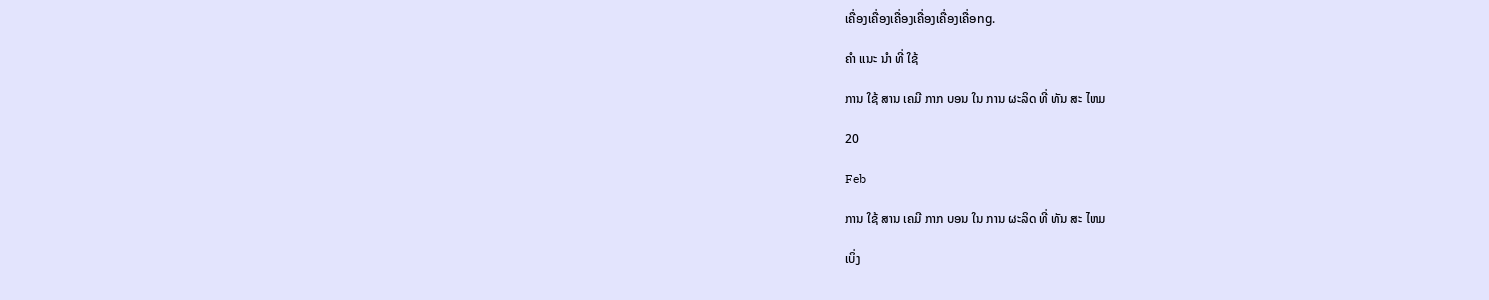ເຄື່ອງເຄື່ອງເຄື່ອງເຄື່ອງເຄື່ອງເຄື່ອng.

ຄໍາ ແນະ ນໍາ ທີ່ ໃຊ້

ການ ໃຊ້ ສານ ເຄມີ ກາກ ບອນ ໃນ ການ ຜະລິດ ທີ່ ທັນ ສະ ໄຫມ

20

Feb

ການ ໃຊ້ ສານ ເຄມີ ກາກ ບອນ ໃນ ການ ຜະລິດ ທີ່ ທັນ ສະ ໄຫມ

ເບິ່ງ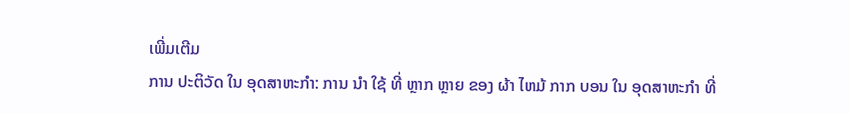ເພີ່ມເຕີມ
ການ ປະຕິວັດ ໃນ ອຸດສາຫະກໍາ: ການ ນໍາ ໃຊ້ ທີ່ ຫຼາກ ຫຼາຍ ຂອງ ຜ້າ ໄຫມ້ ກາກ ບອນ ໃນ ອຸດສາຫະກໍາ ທີ່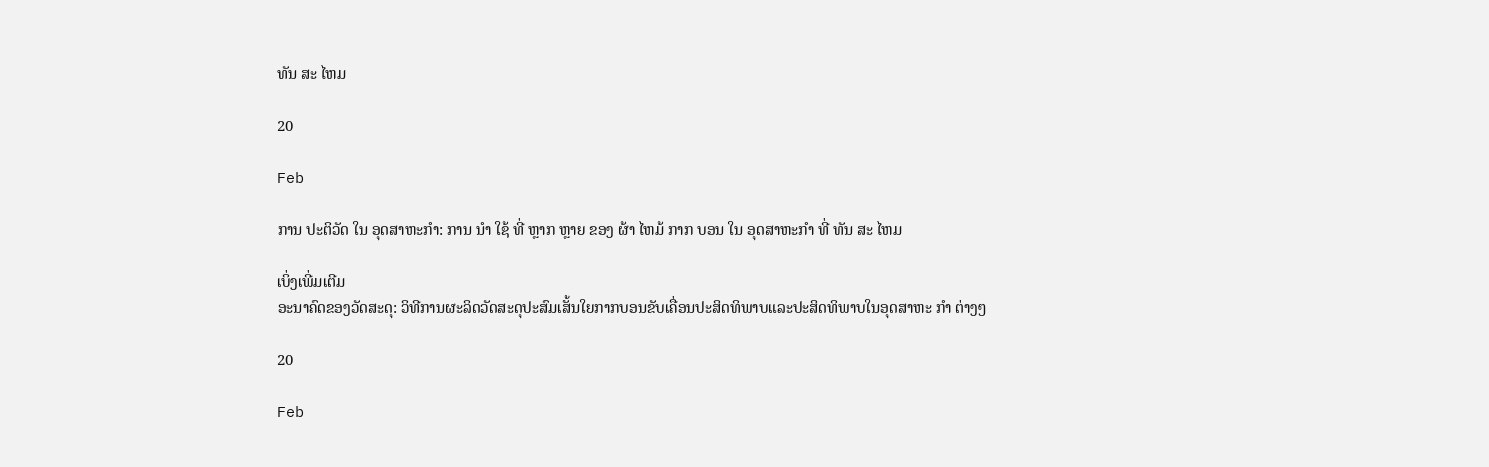ທັນ ສະ ໄຫມ

20

Feb

ການ ປະຕິວັດ ໃນ ອຸດສາຫະກໍາ: ການ ນໍາ ໃຊ້ ທີ່ ຫຼາກ ຫຼາຍ ຂອງ ຜ້າ ໄຫມ້ ກາກ ບອນ ໃນ ອຸດສາຫະກໍາ ທີ່ ທັນ ສະ ໄຫມ

ເບິ່ງເພີ່ມເຕີມ
ອະນາຄົດຂອງວັດສະດຸ: ວິທີການຜະລິດວັດສະດຸປະສົມເສັ້ນໃຍກາກບອນຂັບເຄື່ອນປະສິດທິພາບແລະປະສິດທິພາບໃນອຸດສາຫະ ກໍາ ຕ່າງໆ

20

Feb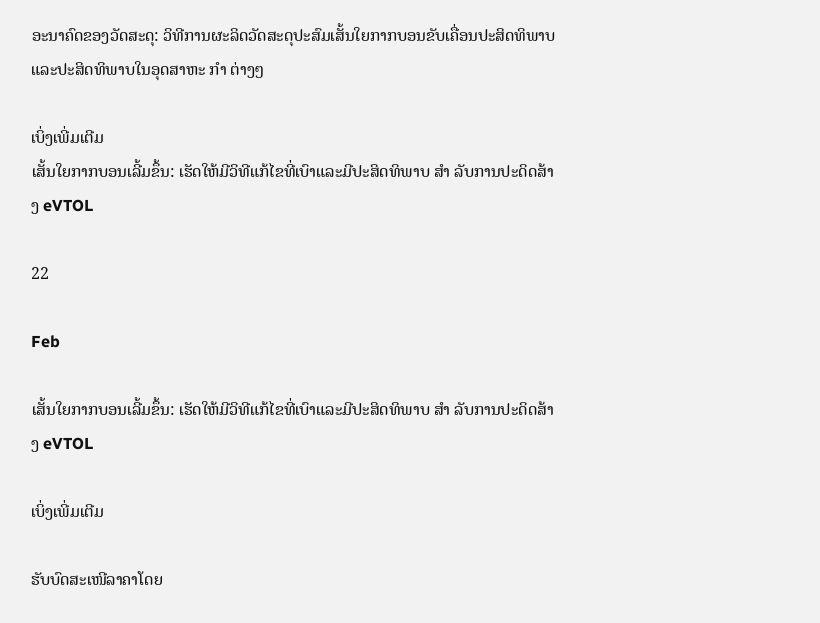ອະນາຄົດຂອງວັດສະດຸ: ວິທີການຜະລິດວັດສະດຸປະສົມເສັ້ນໃຍກາກບອນຂັບເຄື່ອນປະສິດທິພາບແລະປະສິດທິພາບໃນອຸດສາຫະ ກໍາ ຕ່າງໆ

ເບິ່ງເພີ່ມເຕີມ
ເສັ້ນໃຍກາກບອນເລີ້ມຂຶ້ນ: ເຮັດໃຫ້ມີວິທີແກ້ໄຂທີ່ເບົາແລະມີປະສິດທິພາບ ສໍາ ລັບການປະດິດສ້າງ eVTOL

22

Feb

ເສັ້ນໃຍກາກບອນເລີ້ມຂຶ້ນ: ເຮັດໃຫ້ມີວິທີແກ້ໄຂທີ່ເບົາແລະມີປະສິດທິພາບ ສໍາ ລັບການປະດິດສ້າງ eVTOL

ເບິ່ງເພີ່ມເຕີມ

ຮັບບົດສະເໜີລາຄາໂດຍ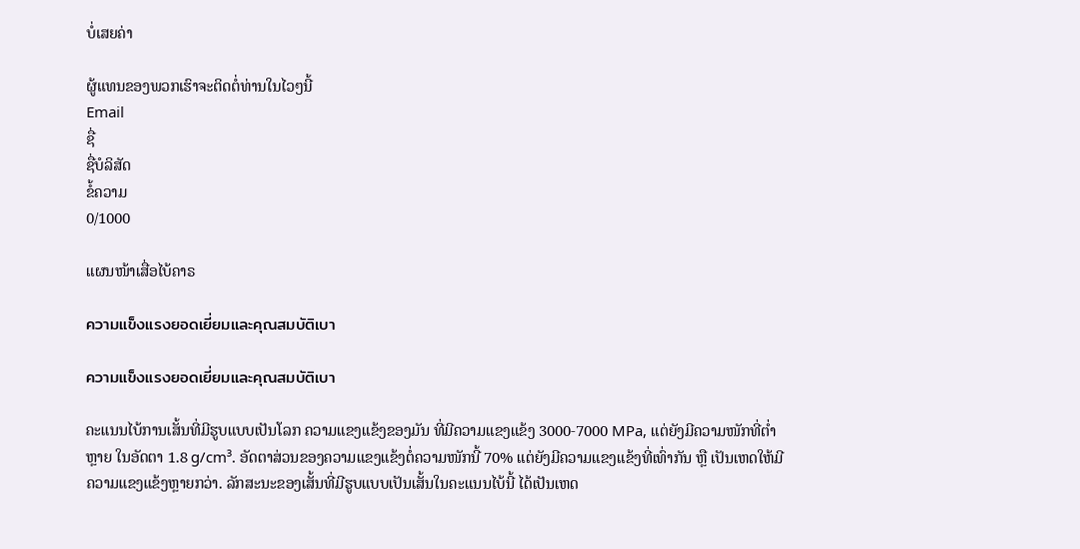ບໍ່ເສຍຄ່າ

ຜູ້ແທນຂອງພວກເຮົາຈະຕິດຕໍ່ທ່ານໃນໄວໆນີ້
Email
ຊື່
ຊື່ບໍລິສັດ
ຂໍ້ຄວາມ
0/1000

ແຜນໜ້າເສື່ອໄບ້ຄາຣ

ความแข็งแรงยอดเยี่ยมและคุณสมบัติเบา

ความแข็งแรงยอดเยี่ยมและคุณสมบัติเบา

ຄະແນນໄບ້ການເສັ້ນທີ່ມີຮູບແບບເປັນໂລກ ຄວາມແຂງແຂ້ງຂອງມັນ ທີ່ມີຄວາມແຂງແຂ້ງ 3000-7000 MPa, ແຕ່ຍັງມີຄວາມໜັກທີ່ຕ່ຳຫຼາຍ ໃນອັດຕາ 1.8 g/cm³. ອັດຕາສ່ວນຂອງຄວາມແຂງແຂ້ງຕໍ່ຄວາມໜັກນີ້ 70% ແຕ່ຍັງມີຄວາມແຂງແຂ້ງທີ່ເທົ່າກັນ ຫຼື ເປັນເຫດໃຫ້ມີຄວາມແຂງແຂ້ງຫຼາຍກວ່າ. ລັກສະນະຂອງເສັ້ນທີ່ມີຮູບແບບເປັນເສັ້ນໃນຄະແນນໄບ້ນີ້ ໄດ້ເປັນເຫດ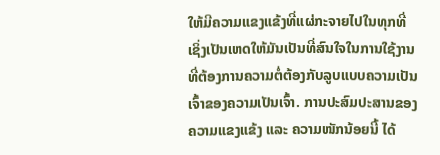ໃຫ້ມີຄວາມແຂງແຂ້ງທີ່ແຜ່ກະຈາຍໄປໃນທຸກທີ່ ເຊິ່ງເປັນເຫດໃຫ້ມັນເປັນທີ່ສົນໃຈໃນການໃຊ້ງານທີ່ຕ້ອງການຄວາມຕໍ່ຕ້ອງກັບລູບແບບຄວາມເປັນເຈົ້າຂອງຄວາມເປັນເຈົ້າ. ການປະສົມປະສານຂອງຄວາມແຂງແຂ້ງ ແລະ ຄວາມໜັກນ້ອຍນີ້ ໄດ້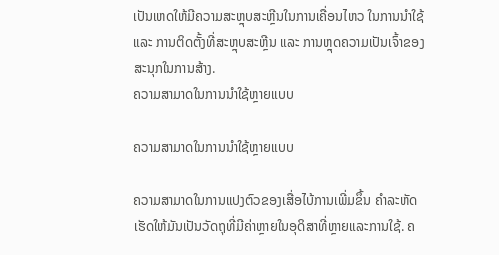ເປັນເຫດໃຫ້ມີຄວາມສະຫຼຸບສະຫຼີນໃນການເຄື່ອນໄຫວ ໃນການນຳໃຊ້ ແລະ ການຕິດຕັ້ງທີ່ສະຫຼຸບສະຫຼີນ ແລະ ການຫຼຸດຄວາມເປັນເຈົ້າຂອງສະນຸກໃນການສ້າງ.
ຄວາມສາມາດໃນການນໍາໃຊ້ຫຼາຍແບບ

ຄວາມສາມາດໃນການນໍາໃຊ້ຫຼາຍແບບ

ຄວາມສາມາດໃນການແປງຕົວຂອງເສື່ອໄບ້ການເພີ່ມຂຶ້ນ ຄຳລະຫັດເຮັດໃຫ້ມັນເປັນວັດຖຸທີ່ມີຄ່າຫຼາຍໃນອຸດິສາທີ່ຫຼາຍແລະການໃຊ້. ຄ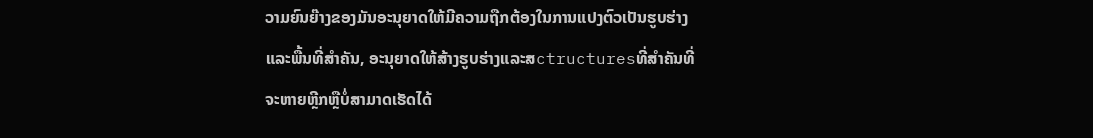ວາມຍົນຍ໊າງຂອງມັນອະນຸຍາດໃຫ້ມີຄວາມຖືກຕ້ອງໃນການແປງຕົວເປັນຮູບຮ່າງແລະພື້ນທີ່ສໍາຄັນ, ອະນຸຍາດໃຫ້ສ້າງຮູບຮ່າງແລະສctructuresທີ່ສໍາຄັນທີ່ຈະຫາຍຫຼີກຫຼືບໍ່ສາມາດເຮັດໄດ້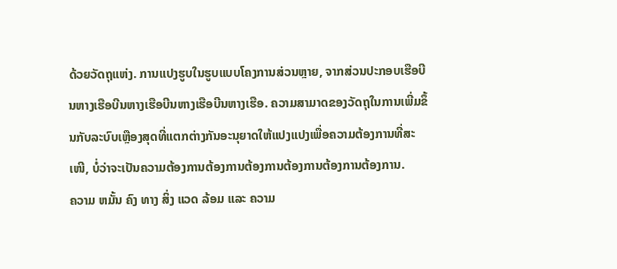ດ້ວຍວັດຖຸແຫ່ງ. ການແປງຮູບໃນຮູບແບບໂຄງການສ່ວນຫຼາຍ, ຈາກສ່ວນປະກອບເຮືອບີນຫາງເຮືອບີນຫາງເຮືອບີນຫາງເຮືອບີນຫາງເຮືອ. ຄວາມສາມາດຂອງວັດຖຸໃນການເພີ່ມຂຶ້ນກັບລະບົບເຫຼືອງສຸດທີ່ແຕກຕ່າງກັນອະນຸຍາດໃຫ້ແປງແປງເພື່ອຄວາມຕ້ອງການທີ່ສະເໜີ, ບໍ່ວ່າຈະເປັນຄວາມຕ້ອງການຕ້ອງການຕ້ອງການຕ້ອງການຕ້ອງການຕ້ອງການ.
ຄວາມ ຫມັ້ນ ຄົງ ທາງ ສິ່ງ ແວດ ລ້ອມ ແລະ ຄວາມ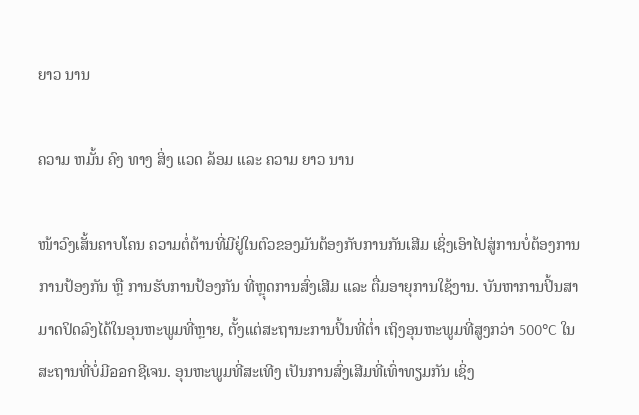ຍາວ ນານ

ຄວາມ ຫມັ້ນ ຄົງ ທາງ ສິ່ງ ແວດ ລ້ອມ ແລະ ຄວາມ ຍາວ ນານ

ໜ້າວົງເສັ້ນຄາບໂຄນ ຄວາມຕໍ່ຕ້ານທີ່ມີຢູ່ໃນຕົວຂອງມັນຕ້ອງກັບການກັນເສີມ ເຊິ່ງເອົາໄປສູ່ການບໍ່ຕ້ອງການການປ້ອງກັນ ຫຼື ການຮັບການປ້ອງກັນ ທີ່ຫຼຸດການສົ່ງເສີມ ແລະ ຕື່ມອາຍຸການໃຊ້ງານ. ບັນຫາການປິ້ນສາມາດປິດລົງໄດ້ໃນອຸນຫະພູມທີ່ຫຼາຍ, ຕັ້ງແຕ່ສະຖານະການປິ້ນທີ່ຕ່ຳ ເຖິງອຸນຫະພູມທີ່ສູງກວ່າ 500°C ໃນສະຖານທີ່ບໍ່ມີออกຊີເຈນ. ອຸນຫະພູມທີ່ສະເທີງ ເປັນການສົ່ງເສີມທີ່ເທົ່າທຽມກັນ ເຊິ່ງ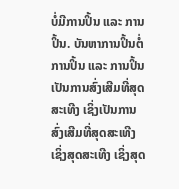ບໍ່ມີການປິ້ນ ແລະ ການປິ້ນ. ບັນຫາການປິ້ນຕໍ່ການປິ້ນ ແລະ ການປິ້ນ ເປັນການສົ່ງເສີມທີ່ສຸດສະເທີງ ເຊິ່ງເປັນການສົ່ງເສີມທີ່ສຸດສະເທີງ ເຊິ່ງສຸດສະເທີງ ເຊິ່ງສຸດ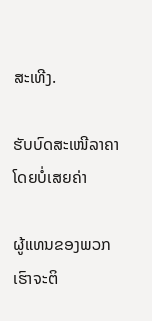ສະເທີງ.

ຮັບບົດສະເໜີລາຄາໂດຍບໍ່ເສຍຄ່າ

ຜູ້ແທນຂອງພວກເຮົາຈະຕິ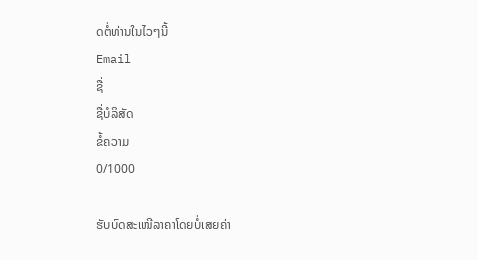ດຕໍ່ທ່ານໃນໄວໆນີ້
Email
ຊື່
ຊື່ບໍລິສັດ
ຂໍ້ຄວາມ
0/1000

ຮັບບົດສະເໜີລາຄາໂດຍບໍ່ເສຍຄ່າ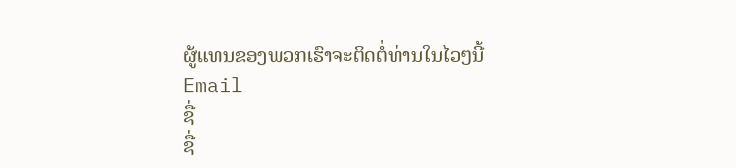ຜູ້ແທນຂອງພວກເຮົາຈະຕິດຕໍ່ທ່ານໃນໄວໆນີ້
Email
ຊື່
ຊື່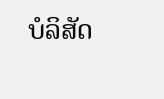ບໍລິສັດ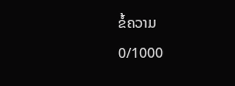ຂໍ້ຄວາມ
0/1000